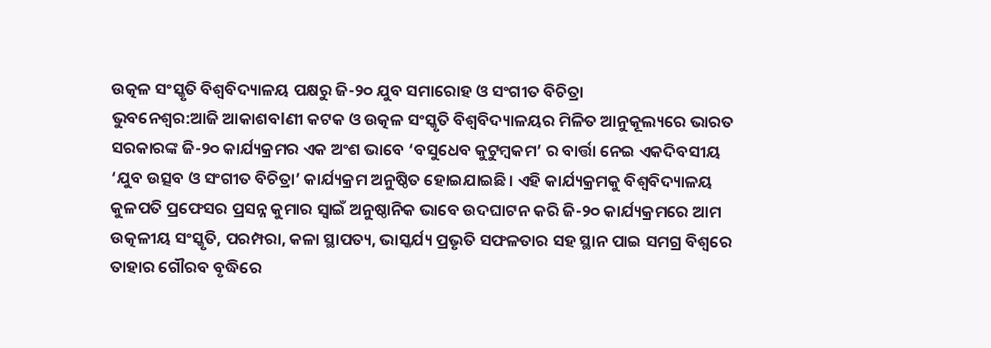ଉତ୍କଳ ସଂସ୍କୃତି ବିଶ୍ୱବିଦ୍ୟାଳୟ ପକ୍ଷରୁ ଜି-୨୦ ଯୁବ ସମାରୋହ ଓ ସଂଗୀତ ବିଚିତ୍ରା
ଭୁବନେଶ୍ୱର:ଆଜି ଆକାଶବlଣୀ କଟକ ଓ ଉତ୍କଳ ସଂସ୍କୃତି ବିଶ୍ୱବିଦ୍ୟାଳୟର ମିଳିତ ଆନୁକୂଲ୍ୟରେ ଭାରତ ସରକାରଙ୍କ ଜି-୨୦ କାର୍ଯ୍ୟକ୍ରମର ଏକ ଅଂଶ ଭାବେ ‘ବସୁଧେବ କୁଟୁମ୍ବକମ’ ର ବାର୍ତ୍ତା ନେଇ ଏକଦିବସୀୟ ‘ଯୁବ ଉତ୍ସବ ଓ ସଂଗୀତ ବିଚିତ୍ରା’ କାର୍ଯ୍ୟକ୍ରମ ଅନୁଷ୍ଠିତ ହୋଇଯାଇଛି। ଏହି କାର୍ଯ୍ୟକ୍ରମକୁ ବିଶ୍ୱବିଦ୍ୟାଳୟ କୁଳପତି ପ୍ରଫେସର ପ୍ରସନ୍ନ କୁମାର ସ୍ୱାଇଁ ଅନୁଷ୍ଠାନିକ ଭାବେ ଉଦଘାଟନ କରି ଜି-୨୦ କାର୍ଯ୍ୟକ୍ରମରେ ଆମ ଉତ୍କଳୀୟ ସଂସ୍କୃତି, ପରମ୍ପରା, କଳା ସ୍ଥାପତ୍ୟ, ଭାସ୍କର୍ଯ୍ୟ ପ୍ରଭୃତି ସଫଳତାର ସହ ସ୍ଥାନ ପାଇ ସମଗ୍ର ବିଶ୍ୱରେ ତାହାର ଗୌରବ ବୃଦ୍ଧିରେ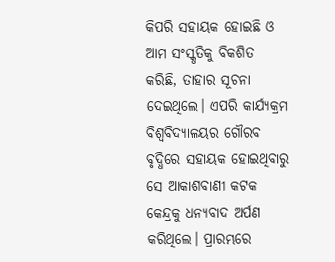କିପରି ସହାୟକ ହୋଇଛି ଓ ଆମ ସଂସ୍କୃତିକୁ ବିକଶିତ କରିଛି, ତାହାର ସୂଚନା ଦେଇଥିଲେ। ଏପରି କାର୍ଯ୍ୟକ୍ରମ ବିଶ୍ୱବିଦ୍ୟାଳୟର ଗୌରବ ବୃଦ୍ଧିରେ ସହାୟକ ହୋଇଥିବାରୁ ସେ ଆକାଶବାଣୀ କଟକ କେନ୍ଦ୍ରକୁ ଧନ୍ୟବାଦ ଅର୍ପଣ କରିଥିଲେ। ପ୍ରାରମ୍ଭରେ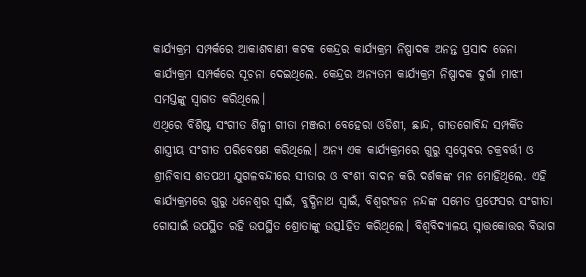କାର୍ଯ୍ୟକ୍ରମ ସମ୍ପର୍କରେ ଆକାଶବାଣୀ କଟକ କେନ୍ଦ୍ରର କାର୍ଯ୍ୟକ୍ରମ ନିଷ୍ପାଦକ ଅନନ୍ତ ପ୍ରସାଦ ଜେନା କାର୍ଯ୍ୟକ୍ରମ ସମ୍ପର୍କରେ ସୂଚନା ଦେଇଥିଲେ. କେନ୍ଦ୍ରର ଅନ୍ୟତମ କାର୍ଯ୍ୟକ୍ରମ ନିଷ୍ପାଦକ ଦୁର୍ଗା ମାଝୀ ସମସ୍ତଙ୍କୁ ସ୍ୱାଗତ କରିଥିଲେ।
ଏଥିରେ ବିଶିଷ୍ଟ ସଂଗୀତ ଶିଳ୍ପୀ ଗୀତା ମଞ୍ଜରୀ ବେହେରା ଓଡିଶୀ, ଛାନ୍ଦ, ଗୀତଗୋବିନ୍ଦ ସମ୍ପର୍କିତ ଶାସ୍ତ୍ରୀୟ ସଂଗୀତ ପରିବେଷଣ କରିଥିଲେ। ଅନ୍ୟ ଏକ କାର୍ଯ୍ୟକ୍ରମରେ ଗୁରୁ ସ୍ବପ୍ନେଵର ଚକ୍ରବର୍ତ୍ତୀ ଓ ଶ୍ରୀନିବାସ ଶତପଥୀ ଯୁଗଳବନ୍ଦୀରେ ସୀତାର ଓ ବଂଶୀ ବାଦନ କରି ଦର୍ଶକଙ୍କ ମନ ମୋହିଥିଲେ. ଏହି କାର୍ଯ୍ୟକ୍ରମରେ ଗୁରୁ ଧନେଶ୍ୱର ସ୍ୱାଇଁ, ବୁଦ୍ଧିନାଥ ସ୍ୱାଇଁ, ବିଶ୍ୱରଂଜନ ନନ୍ଦଙ୍କ ସମେତ ପ୍ରଫେସର ସଂଗୀତା ଗୋସାଇଁ ଉପସ୍ଥିତ ରହି ଉପସ୍ଥିତ ଶ୍ରୋତାଙ୍କୁ ଉତ୍ସlହିତ କରିଥିଲେ। ବିଶ୍ୱବିଦ୍ୟାଳୟ ସ୍ନାତ୍ତକୋତ୍ତର ବିଭାଗ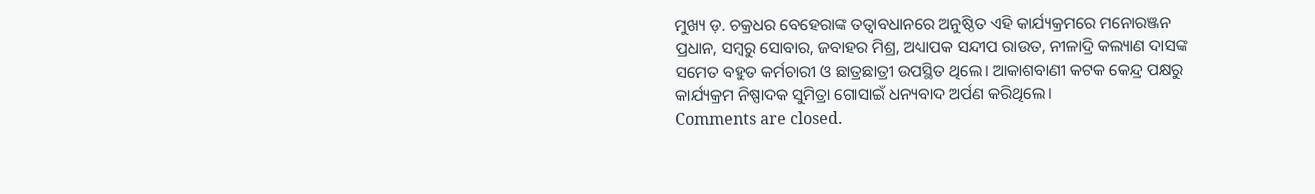ମୁଖ୍ୟ ଡ଼. ଚକ୍ରଧର ବେହେରାଙ୍କ ତତ୍ୱାବଧାନରେ ଅନୁଷ୍ଠିତ ଏହି କାର୍ଯ୍ୟକ୍ରମରେ ମନୋରଞ୍ଜନ ପ୍ରଧାନ, ସମ୍ବରୁ ସୋବାର, ଜବାହର ମିଶ୍ର, ଅଧ୍ୟାପକ ସନ୍ଦୀପ ରାଉତ, ନୀଳାଦ୍ରି କଲ୍ୟାଣ ଦାସଙ୍କ ସମେତ ବହୁତ କର୍ମଚାରୀ ଓ ଛାତ୍ରଛାତ୍ରୀ ଉପସ୍ଥିତ ଥିଲେ। ଆକାଶବାଣୀ କଟକ କେନ୍ଦ୍ର ପକ୍ଷରୁ କାର୍ଯ୍ୟକ୍ରମ ନିଷ୍ପାଦକ ସୁମିତ୍ରା ଗୋସାଇଁ ଧନ୍ୟବାଦ ଅର୍ପଣ କରିଥିଲେ।
Comments are closed.